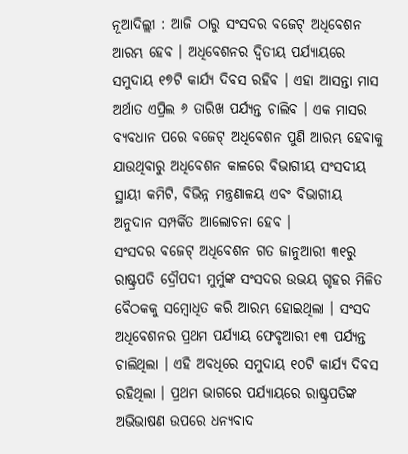ନୂଆଦିଲ୍ଲୀ : ଆଜି ଠାରୁ ସଂସଦର ବଜେଟ୍ ଅଧିବେଶନ ଆରମ୍ଭ ହେବ । ଅଧିବେଶନର ଦ୍ୱିତୀୟ ପର୍ଯ୍ୟାୟରେ ସମୁଦାୟ ୧୭ଟି କାର୍ଯ୍ୟ ଦିବସ ରହିବ । ଏହା ଆସନ୍ତା ମାସ ଅର୍ଥାତ ଏପ୍ରିଲ ୬ ତାରିଖ ପର୍ଯ୍ୟନ୍ତ ଚାଲିବ । ଏକ ମାସର ବ୍ୟବଧାନ ପରେ ବଜେଟ୍ ଅଧିବେଶନ ପୁଣି ଆରମ୍ଭ ହେବାକୁ ଯାଉଥିବାରୁ ଅଧିବେଶନ କାଳରେ ବିଭାଗୀୟ ସଂସଦୀୟ ସ୍ଥାୟୀ କମିଟି, ବିଭିନ୍ନ ମନ୍ତ୍ରଣାଳୟ ଏବଂ ବିଭାଗୀୟ ଅନୁଦାନ ସମ୍ପର୍କିତ ଆଲୋଚନା ହେବ ।
ସଂସଦର ବଜେଟ୍ ଅଧିବେଶନ ଗତ ଜାନୁଆରୀ ୩୧ରୁ ରାଷ୍ଟ୍ରପତି ଦ୍ରୌପଦୀ ମୁର୍ମୁଙ୍କ ସଂସଦର ଉଭୟ ଗୃହର ମିଳିତ ବୈଠକକୁ ସମ୍ବୋଧିତ କରି ଆରମ୍ଭ ହୋଇଥିଲା । ସଂସଦ ଅଧିବେଶନର ପ୍ରଥମ ପର୍ଯ୍ୟାୟ ଫେବୃଆରୀ ୧୩ ପର୍ଯ୍ୟନ୍ତ ଚାଲିଥିଲା । ଏହି ଅବଧିରେ ସମୁଦାୟ ୧୦ଟି କାର୍ଯ୍ୟ ଦିବସ ରହିଥିଲା । ପ୍ରଥମ ଭାଗରେ ପର୍ଯ୍ୟାୟରେ ରାଷ୍ଟ୍ରପତିଙ୍କ ଅଭିଭାଷଣ ଉପରେ ଧନ୍ୟବାଦ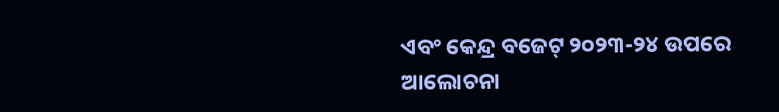ଏବଂ କେନ୍ଦ୍ର ବଜେଟ୍ ୨୦୨୩-୨୪ ଉପରେ ଆଲୋଚନା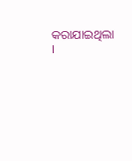କରାଯାଇଥିଲା ।